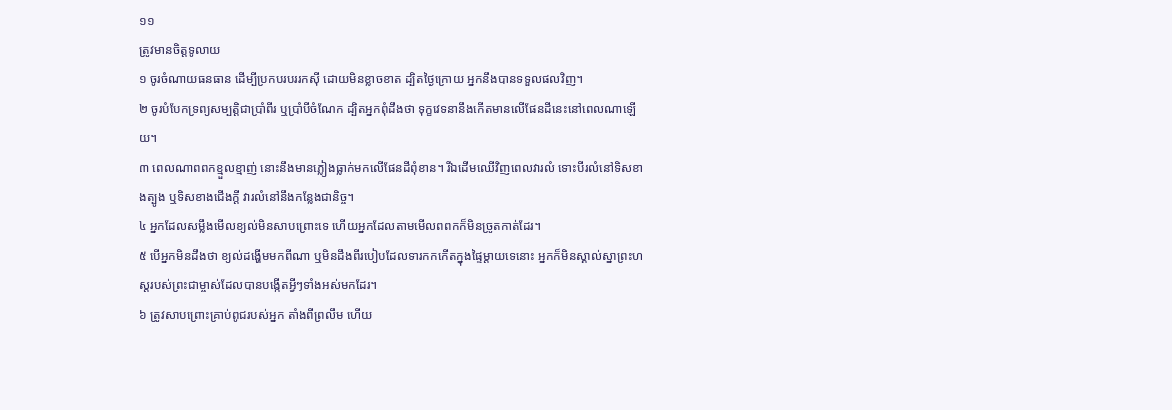១១
ត្រូវមានចិត្តទូលាយ
១ ចូរចំណាយធនធាន ដើម្បីប្រកបរបររកស៊ី ដោយមិនខ្លាចខាត ដ្បិតថ្ងៃក្រោយ អ្នកនឹងបានទទួលផលវិញ។
២ ចូរបំបែកទ្រព្យសម្បត្តិជាប្រាំពីរ ឬប្រាំបីចំណែក ដ្បិតអ្នកពុំដឹងថា ទុក្ខវេទនានឹងកើតមានលើផែនដីនេះនៅពេលណាឡើយ។
៣ ពេលណាពពកខ្មួលខ្មាញ់ នោះនឹងមានភ្លៀងធ្លាក់មកលើផែនដីពុំខាន។ រីឯដើមឈើវិញពេលវារលំ ទោះបីរលំនៅទិសខាងត្បូង ឬទិសខាងជើងក្ដី វារលំនៅនឹងកន្លែងជានិច្ច។
៤ អ្នកដែលសម្លឹងមើលខ្យល់មិនសាបព្រោះទេ ហើយអ្នកដែលតាមមើលពពកក៏មិនច្រូតកាត់ដែរ។
៥ បើអ្នកមិនដឹងថា ខ្យល់ដង្ហើមមកពីណា ឬមិនដឹងពីរបៀបដែលទារកកកើតក្នុងផ្ទៃម្ដាយទេនោះ អ្នកក៏មិនស្គាល់ស្នាព្រះហស្ដរបស់ព្រះជាម្ចាស់ដែលបានបង្កើតអ្វីៗទាំងអស់មកដែរ។
៦ ត្រូវសាបព្រោះគ្រាប់ពូជរបស់អ្នក តាំងពីព្រលឹម ហើយ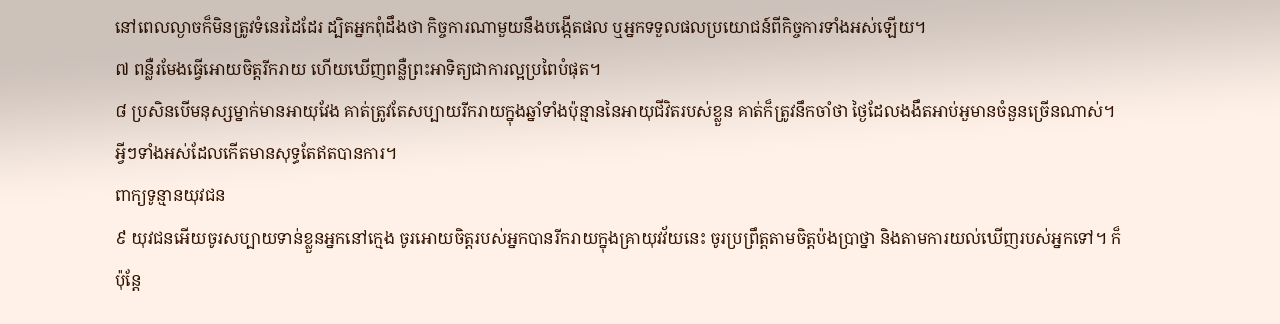នៅពេលល្ងាចក៏មិនត្រូវទំនេរដៃដែរ ដ្បិតអ្នកពុំដឹងថា កិច្ចការណាមួយនឹងបង្កើតផល ឬអ្នកទទួលផលប្រយោជន៍ពីកិច្ចការទាំងអស់ឡើយ។
៧ ពន្លឺរមែងធ្វើអោយចិត្តរីករាយ ហើយឃើញពន្លឺព្រះអាទិត្យជាការល្អប្រពៃបំផុត។
៨ ប្រសិនបើមនុស្សម្នាក់មានអាយុវែង គាត់ត្រូវតែសប្បាយរីករាយក្នុងឆ្នាំទាំងប៉ុន្មាននៃអាយុជីវិតរបស់ខ្លួន គាត់ក៏ត្រូវនឹកចាំថា ថ្ងៃដែលងងឹតអាប់អួមានចំនួនច្រើនណាស់។ អ្វីៗទាំងអស់ដែលកើតមានសុទ្ធតែឥតបានការ។
ពាក្យទូន្មានយុវជន
៩ យុវជនអើយចូរសប្បាយទាន់ខ្លួនអ្នកនៅក្មេង ចូរអោយចិត្តរបស់អ្នកបានរីករាយក្នុងគ្រាយុវវ័យនេះ ចូរប្រព្រឹត្តតាមចិត្តប៉ងប្រាថ្នា និងតាមការយល់ឃើញរបស់អ្នកទៅ។ ក៏ប៉ុន្តែ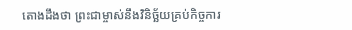តោងដឹងថា ព្រះជាម្ចាស់នឹងវិនិច្ឆ័យគ្រប់កិច្ចការ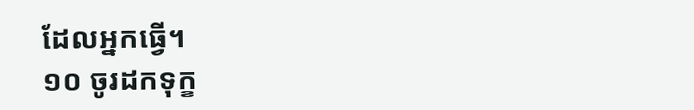ដែលអ្នកធ្វើ។
១០ ចូរដកទុក្ខ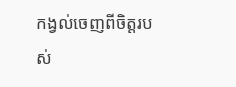កង្វល់ចេញពីចិត្តរបស់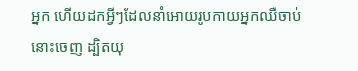អ្នក ហើយដកអ្វីៗដែលនាំអោយរូបកាយអ្នកឈឺចាប់នោះចេញ ដ្បិតយុ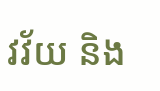វវ័យ និង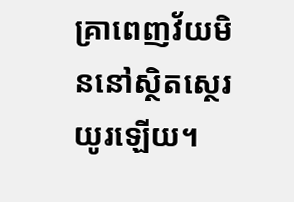គ្រាពេញវ័យមិននៅស្ថិតស្ថេរយូរឡើយ។